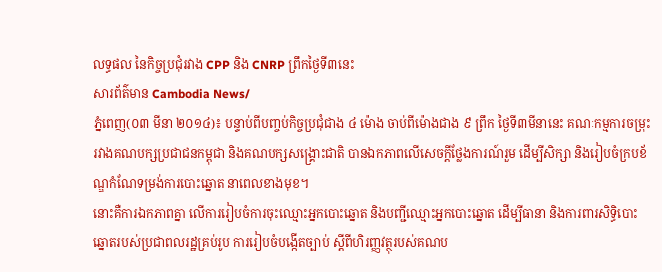លទ្ធផល នៃកិច្ចប្រជុំរវាង CPP និង CNRP ព្រឹកថ្ងៃទី៣នេះ
សារព័ត៌មាន Cambodia News/
ភ្នំពេញ(០៣ មីនា ២០១៤)៖ បន្ទាប់ពីបញ្ចប់កិច្ចប្រជុំជាង ៤ ម៉ោង ចាប់ពីម៉ោងជាង ៩ ព្រឹក ថ្ងៃទី៣មីនានេះ គណៈកម្មការចម្រុះ រវាងគណបក្សប្រជាជនកម្ពុជា និងគណបក្សសង្គ្រោះជាតិ បានឯកភាពលើសេចក្តីថ្លែងការណ៍រួម ដើម្បីសិក្សា និងរៀបចំក្របខ័ណ្ឌកំណែទម្រង់ការបោះឆ្នោត នាពេលខាងមុខ។
នោះគឺការឯកភាពគ្នា លើការរៀបចំការចុះឈ្មោះអ្នកបោះឆ្នោត និងបញ្ជីឈ្មោះអ្នកបោះឆ្នោត ដើម្បីធានា និងការពារសិទ្ធិបោះឆ្នោតរបស់ប្រជាពលរដ្ឋគ្រប់រូប ការរៀបចំបង្កើតច្បាប់ ស្តីពីហិរញ្ញវត្ថុរបស់គណប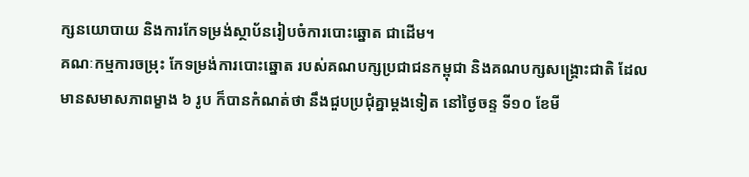ក្សនយោបាយ និងការកែទម្រង់ស្ថាប័នរៀបចំការបោះឆ្នោត ជាដើម។
គណៈកម្មការចម្រុះ កែទម្រង់ការបោះឆ្នោត របស់គណបក្សប្រជាជនកម្ពុជា និងគណបក្សសង្គ្រោះជាតិ ដែលមានសមាសភាពម្ខាង ៦ រូប ក៏បានកំណត់ថា នឹងជួបប្រជុំគ្នាម្តងទៀត នៅថ្ងៃចន្ទ ទី១០ ខែមី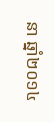នា ឆ្នាំ២០១៤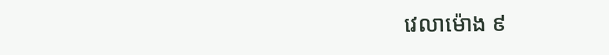វេលាម៉ោង ៩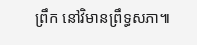ព្រឹក នៅវិមានព្រឹទ្ធសភា៕